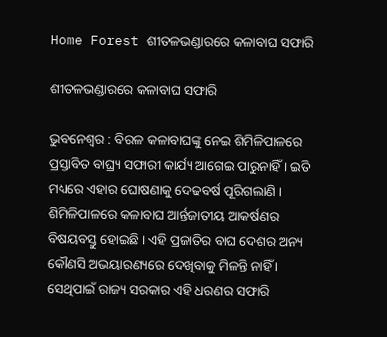Home Forest ଶୀତଳଭଣ୍ଡାରରେ କଳାବାଘ ସଫାରି

ଶୀତଳଭଣ୍ଡାରରେ କଳାବାଘ ସଫାରି

ଭୁବନେଶ୍ୱର : ବିରଳ କଳାବାଘଙ୍କୁ ନେଇ ଶିମିଳିପାଳରେ ପ୍ରସ୍ତାବିତ ବାଘ୍ର‌୍ୟ ସଫାରୀ କାର୍ଯ୍ୟ ଆଗେଇ ପାରୁନାହିଁ । ଇତି ମଧ୍ୟରେ ଏହାର ଘୋଷଣାକୁ ଦେଢବର୍ଷ ପୂରିଗଲାଣି । ଶିମିଳିପାଳରେ କଳାବାଘ ଆର୍ନ୍ତଜାତୀୟ ଆକର୍ଷଣର ବିଷୟବସ୍ତୁ ହୋଇଛି । ଏହି ପ୍ରଜାତିର ବାଘ ଦେଶର ଅନ୍ୟ କୌଣସି ଅଭୟାରଣ୍ୟରେ ଦେଖିବାକୁ ମିଳନ୍ତି ନାହିଁ । ସେଥିପାଇଁ ରାଜ୍ୟ ସରକାର ଏହି ଧରଣର ସଫାରି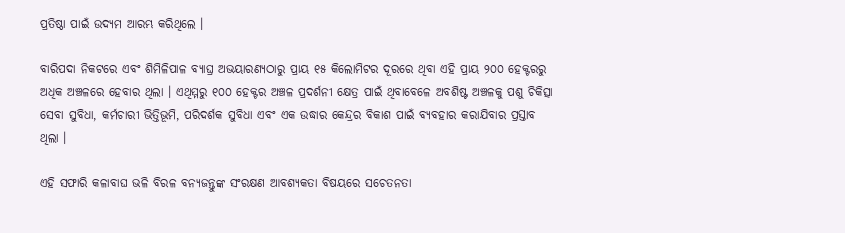ପ୍ରତିଷ୍ଠା ପାଇଁ ଉଦ୍ୟମ ଆରମ୍ଭ କରିଥିଲେ ।

ବାରିପଦା ନିକଟରେ ଏବଂ ଶିମିଳିପାଳ ବ୍ୟାଘ୍ର ଅଭୟାରଣ୍ୟଠାରୁ ପ୍ରାୟ ୧୫ କିଲୋମିଟର ଦୂରରେ ଥିବା ଏହି ପ୍ରାୟ ୨୦୦ ହେକ୍ଟରରୁ ଅଧିକ ଅଞ୍ଚଳରେ ହେବାର ଥିଲା । ଏଥିମ୍ମରୁ ୧୦୦ ହେକ୍ଟର ଅଞ୍ଚଳ ପ୍ରଦର୍ଶନୀ କ୍ଷେତ୍ର ପାଇଁ ଥିବାବେଳେ ଅବଶିଷ୍ଟ ଅଞ୍ଚଳକୁ ପଶୁ ଚିକିତ୍ସା ସେବା ସୁବିଧା, କର୍ମଚାରୀ ଭିତ୍ତିଭୂମି, ପରିଦର୍ଶକ ସୁବିଧା ଏବଂ ଏକ ଉଦ୍ଧାର କେନ୍ଦ୍ରର ବିକାଶ ପାଇଁ ବ୍ୟବହାର କରାଯିବାର ପ୍ରସ୍ତାବ ଥିଲା ।

ଏହି ସଫାରି କଳାବାଘ ଭଳି ବିରଳ ବନ୍ୟଜନ୍ତୁଙ୍କ ସଂରକ୍ଷଣ ଆବଶ୍ୟକତା ବିଷୟରେ ସଚେତନତା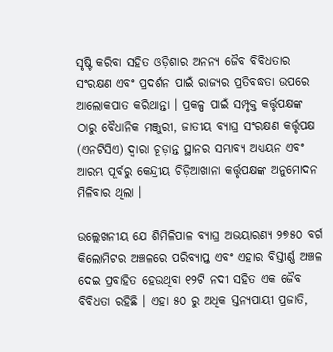ସୃଷ୍ଟି କରିବା ସହିତ ଓଡ଼ିଶାର ଅନନ୍ୟ ଜୈବ ବିବିଧତାର ସଂରକ୍ଷଣ ଏବଂ ପ୍ରଦର୍ଶନ ପାଇଁ ରାଜ୍ୟର ପ୍ରତିବଦ୍ଧତା ଉପରେ ଆଲୋକପାତ କରିଥାନ୍ତା । ପ୍ରକଳ୍ପ ପାଇଁ ସମ୍ପୃକ୍ତ କର୍ତ୍ତୃପକ୍ଷଙ୍କ ଠାରୁ ବୈଧାନିକ ମଞ୍ଜୁରୀ, ଜାତୀୟ ବ୍ୟାଘ୍ର ସଂରକ୍ଷଣ କର୍ତ୍ତୃପକ୍ଷ (ଏନଟିସିଏ) ଦ୍ୱାରା ଚୂଡ଼ାନ୍ତ ସ୍ଥାନର ସମ୍ଭାବ୍ୟ ଅଧ୍ୟୟନ ଏବଂ ଆରମ୍ଭ ପୂର୍ବରୁ କେନ୍ଦ୍ରୀୟ ଚିଡ଼ିଆଖାନା କର୍ତ୍ତୃପକ୍ଷଙ୍କ ଅନୁମୋଦନ ମିଳିବାର ଥିଲା ।

ଉଲ୍ଲେଖନୀୟ ଯେ ଶିମିଳିପାଳ ବ୍ୟାଘ୍ର ଅଭୟାରଣ୍ୟ ୨୭୫୦ ବର୍ଗ କିଲୋମିଟର ଅଞ୍ଚଳରେ ପରିବ୍ୟାପ୍ତ ଏବଂ ଏହାର ବିସ୍ତୀର୍ଣ୍ଣ ଅଞ୍ଚଳ ଦେଇ ପ୍ରବାହିତ ହେଉଥିବା ୧୨ଟି ନଦୀ ସହିତ ଏକ ଜୈବ ବିବିଧତା ରହିଛି । ଏହା ୫୦ ରୁ ଅଧିକ ସ୍ତନ୍ୟପାୟୀ ପ୍ରଜାତି,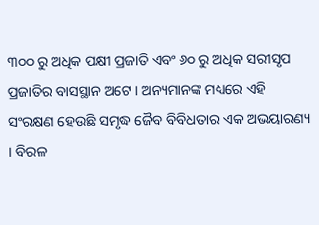୩୦୦ ରୁ ଅଧିକ ପକ୍ଷୀ ପ୍ରଜାତି ଏବଂ ୬୦ ରୁ ଅଧିକ ସରୀସୃପ ପ୍ରଜାତିର ବାସସ୍ଥାନ ଅଟେ । ଅନ୍ୟମାନଙ୍କ ମଧ୍ୟରେ ଏହି ସଂରକ୍ଷଣ ହେଉଛି ସମୃଦ୍ଧ ଜୈବ ବିବିଧତାର ଏକ ଅଭୟାରଣ୍ୟ । ବିରଳ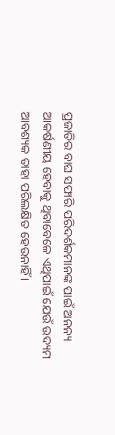ପ୍ରଜାତିର ବାଘ ସଫାରି ପରିଦର୍ଶକମାନଙ୍କ ପାଇଁ ଅନନ୍ୟ ଆକର୍ଷଣୀୟ ହେବାକୁ ଥିବାବେଳେ ଏଥିପାଇଁ ଯେଉଁ ଉଦ୍ୟମ ଆବଶ୍ୟକ ତାହା ପରିଲକ୍ଷିତ ହେଉନାହିଁ ।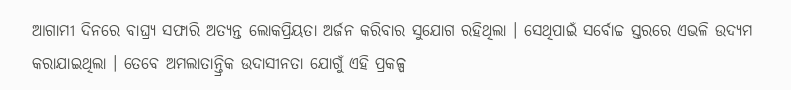ଆଗାମୀ ଦିନରେ ବାଘ୍ର‌୍ୟ ସଫାରି ଅତ୍ୟନ୍ତ ଲୋକପ୍ରିୟତା ଅର୍ଜନ କରିବାର ସୁଯୋଗ ରହିଥିଲା । ସେଥିପାଇଁ ସର୍ବୋଚ୍ଚ ସ୍ତରରେ ଏଭଳି ଉଦ୍ୟମ କରାଯାଇଥିଲା । ତେବେ ଅମଲାତାନ୍ତ୍ରିକ ଉଦାସୀନତା ଯୋଗୁଁ ଏହି ପ୍ରକଳ୍ପ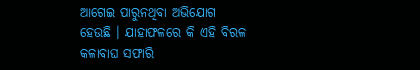ଆଗେଇ ପାରୁନଥିବା ଅଭିଯୋଗ ହେଉଛି । ଯାହାଫଳରେ କି ଏହି ବିରଳ କଳାବାଘ ସଫାରି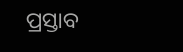ପ୍ରସ୍ତାବ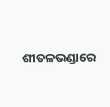ଶୀତଳଭଣ୍ଡାରେ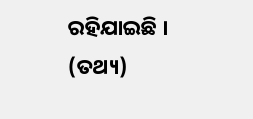ରହିଯାଇଛି । (ତଥ୍ୟ)